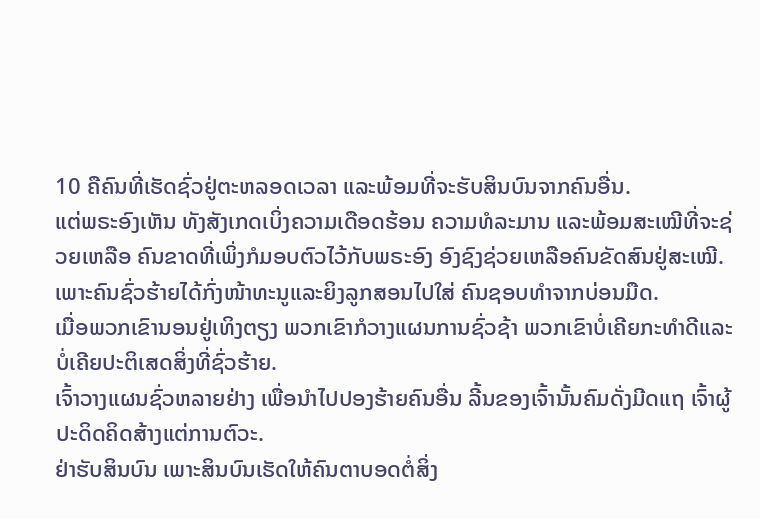10 ຄືຄົນທີ່ເຮັດຊົ່ວຢູ່ຕະຫລອດເວລາ ແລະພ້ອມທີ່ຈະຮັບສິນບົນຈາກຄົນອື່ນ.
ແຕ່ພຣະອົງເຫັນ ທັງສັງເກດເບິ່ງຄວາມເດືອດຮ້ອນ ຄວາມທໍລະມານ ແລະພ້ອມສະເໝີທີ່ຈະຊ່ວຍເຫລືອ ຄົນຂາດທີ່ເພິ່ງກໍມອບຕົວໄວ້ກັບພຣະອົງ ອົງຊົງຊ່ວຍເຫລືອຄົນຂັດສົນຢູ່ສະເໝີ.
ເພາະຄົນຊົ່ວຮ້າຍໄດ້ກົ່ງໜ້າທະນູແລະຍິງລູກສອນໄປໃສ່ ຄົນຊອບທຳຈາກບ່ອນມືດ.
ເມື່ອພວກເຂົານອນຢູ່ເທິງຕຽງ ພວກເຂົາກໍວາງແຜນການຊົ່ວຊ້າ ພວກເຂົາບໍ່ເຄີຍກະທຳດີແລະບໍ່ເຄີຍປະຕິເສດສິ່ງທີ່ຊົ່ວຮ້າຍ.
ເຈົ້າວາງແຜນຊົ່ວຫລາຍຢ່າງ ເພື່ອນຳໄປປອງຮ້າຍຄົນອື່ນ ລີ້ນຂອງເຈົ້ານັ້ນຄົມດັ່ງມີດແຖ ເຈົ້າຜູ້ປະດິດຄິດສ້າງແຕ່ການຕົວະ.
ຢ່າຮັບສິນບົນ ເພາະສິນບົນເຮັດໃຫ້ຄົນຕາບອດຕໍ່ສິ່ງ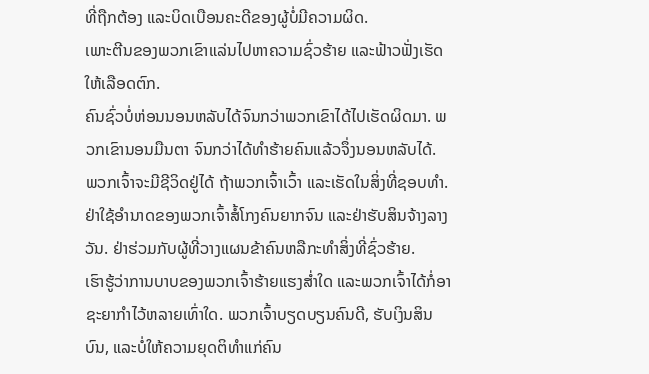ທີ່ຖືກຕ້ອງ ແລະບິດເບືອນຄະດີຂອງຜູ້ບໍ່ມີຄວາມຜິດ.
ເພາະຕີນຂອງພວກເຂົາແລ່ນໄປຫາຄວາມຊົ່ວຮ້າຍ ແລະຟ້າວຟັ່ງເຮັດໃຫ້ເລືອດຕົກ.
ຄົນຊົ່ວບໍ່ຫ່ອນນອນຫລັບໄດ້ຈົນກວ່າພວກເຂົາໄດ້ໄປເຮັດຜິດມາ. ພວກເຂົານອນມືນຕາ ຈົນກວ່າໄດ້ທຳຮ້າຍຄົນແລ້ວຈຶ່ງນອນຫລັບໄດ້.
ພວກເຈົ້າຈະມີຊີວິດຢູ່ໄດ້ ຖ້າພວກເຈົ້າເວົ້າ ແລະເຮັດໃນສິ່ງທີ່ຊອບທຳ. ຢ່າໃຊ້ອຳນາດຂອງພວກເຈົ້າສໍ້ໂກງຄົນຍາກຈົນ ແລະຢ່າຮັບສິນຈ້າງລາງວັນ. ຢ່າຮ່ວມກັບຜູ້ທີ່ວາງແຜນຂ້າຄົນຫລືກະທຳສິ່ງທີ່ຊົ່ວຮ້າຍ.
ເຮົາຮູ້ວ່າການບາບຂອງພວກເຈົ້າຮ້າຍແຮງສໍ່າໃດ ແລະພວກເຈົ້າໄດ້ກໍ່ອາຊະຍາກຳໄວ້ຫລາຍເທົ່າໃດ. ພວກເຈົ້າບຽດບຽນຄົນດີ, ຮັບເງິນສິນບົນ, ແລະບໍ່ໃຫ້ຄວາມຍຸດຕິທຳແກ່ຄົນ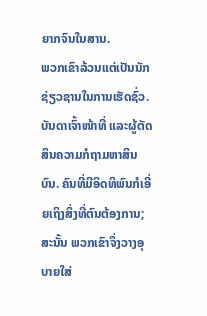ຍາກຈົນໃນສານ.
ພວກເຂົາລ້ວນແຕ່ເປັນນັກຊ່ຽວຊານໃນການເຮັດຊົ່ວ. ບັນດາເຈົ້າໜ້າທີ່ ແລະຜູ້ຕັດສິນຄວາມກໍຖາມຫາສິນບົນ. ຄົນທີ່ມີອິດທິພົນກໍເອີ່ຍເຖິງສິ່ງທີ່ຕົນຕ້ອງການ; ສະນັ້ນ ພວກເຂົາຈຶ່ງວາງອຸບາຍໃສ່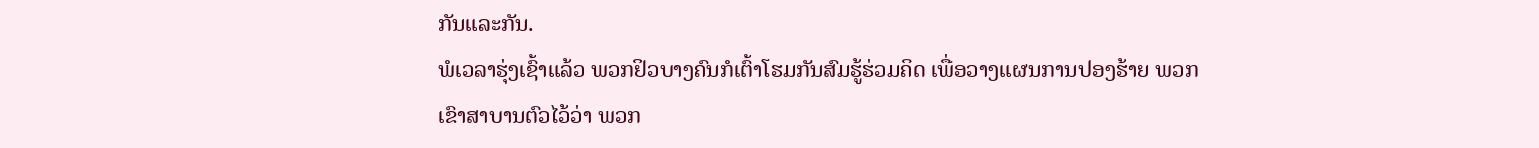ກັນແລະກັນ.
ພໍເວລາຮຸ່ງເຊົ້າແລ້ວ ພວກຢິວບາງຄົນກໍເຕົ້າໂຮມກັນສົມຮູ້ຮ່ວມຄິດ ເພື່ອວາງແຜນການປອງຮ້າຍ ພວກເຂົາສາບານຕົວໄວ້ວ່າ ພວກ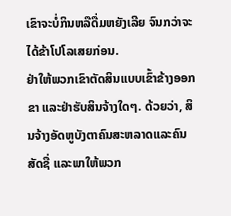ເຂົາຈະບໍ່ກິນຫລືດື່ມຫຍັງເລີຍ ຈົນກວ່າຈະໄດ້ຂ້າໂປໂລເສຍກ່ອນ.
ຢ່າໃຫ້ພວກເຂົາຕັດສິນແບບເຂົ້າຂ້າງອອກຂາ ແລະຢ່າຮັບສິນຈ້າງໃດໆ. ດ້ວຍວ່າ, ສິນຈ້າງອັດຫູບັງຕາຄົນສະຫລາດແລະຄົນສັດຊື່ ແລະພາໃຫ້ພວກ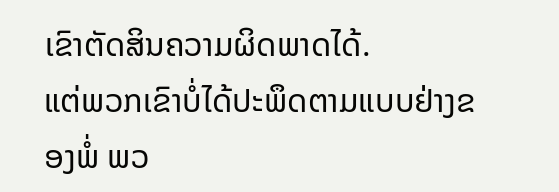ເຂົາຕັດສິນຄວາມຜິດພາດໄດ້.
ແຕ່ພວກເຂົາບໍ່ໄດ້ປະພຶດຕາມແບບຢ່າງຂອງພໍ່ ພວ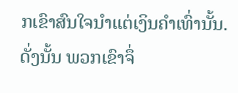ກເຂົາສົນໃຈນຳແຕ່ເງິນຄຳເທົ່ານັ້ນ. ດັ່ງນັ້ນ ພວກເຂົາຈຶ່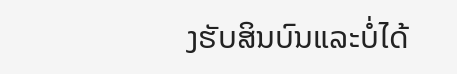ງຮັບສິນບົນແລະບໍ່ໄດ້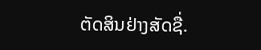ຕັດສິນຢ່າງສັດຊື່.